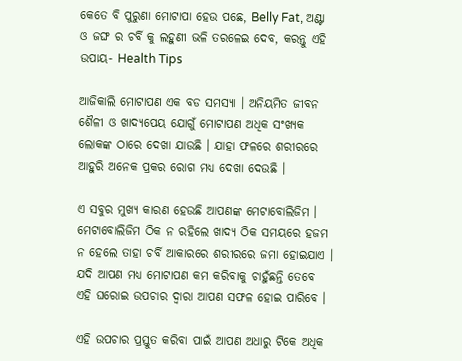କେତେ ବି ପୁରୁଣା ମୋଟାପା ହେଉ ପଛେ, Belly Fat, ଅଣ୍ଟା ଓ ଜଙ୍ଘ ର ଚର୍ବି କୁ ଲହୁଣୀ ଭଳି ତରଳେଇ ଦେବ, କରନ୍ତୁ ଏହି ଉପାୟ- Health Tips

ଆଜିକାଲି ମୋଟାପଣ ଏକ ବଡ ସମସ୍ଯା । ଅନିୟମିତ ଜୀବନ ଶୈଳୀ ଓ ଖାଦ୍ଯପେୟ ଯୋଗୁଁ ମୋଟାପଣ ଅଧିକ ସଂଖ୍ୟକ ଲୋକଙ୍କ ଠାରେ ଦେଖା ଯାଉଛି । ଯାହା ଫଳରେ ଶରୀରରେ ଆହୁରି ଅନେକ ପ୍ରକର ରୋଗ ମଧ୍ୟ ଦେଖା ଦେଉଛି ।

ଏ ସବୁର ମୁଖ୍ୟ କାରଣ ହେଉଛି ଆପଣଙ୍କ ମେଟାବୋଲିଜିମ । ମେଟାବୋଲିଜିମ ଠିକ ନ ରହିଲେ ଖାଦ୍ଯ ଠିକ ସମୟରେ ହଜମ ନ ହେଲେ ତାହା ଚର୍ବି ଆକାରରେ ଶରୀରରେ ଜମା ହୋଇଯାଏ । ଯଦି ଆପଣ ମଧ୍ୟ ମୋଟାପଣ କମ କରିବାକୁ ଚାହୁଁଛନ୍ତି ତେବେ ଏହି ଘରୋଇ ଉପଚାର ଦ୍ଵାରା ଆପଣ ସଫଳ ହୋଇ ପାରିବେ ।

ଏହି ଉପଚାର ପ୍ରସ୍ତୁତ କରିବା ପାଇଁ ଆପଣ ଅଧାରୁ ଟିକେ ଅଧିକ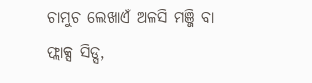ଚାମୁଚ ଲେଖାଏଁ ଅଳସି ମଞ୍ଜି ବା ଫ୍ଲାକ୍ସ ସିଡ୍ସ,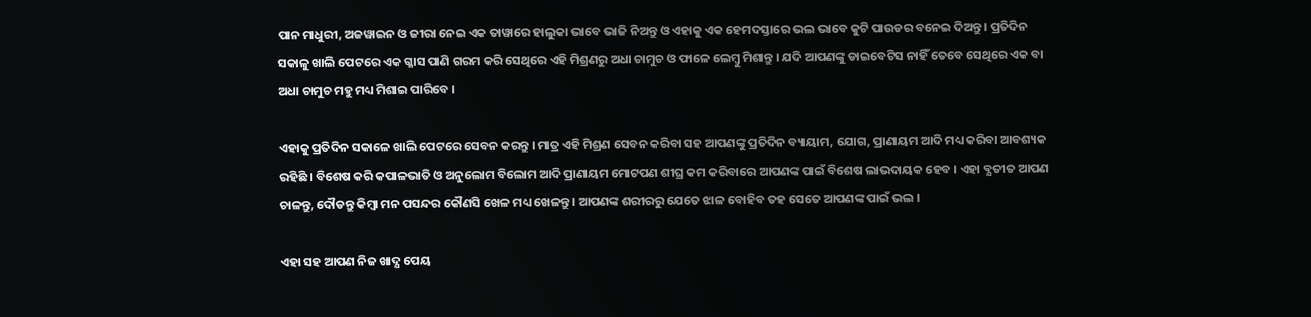ପାନ ମାଧୁରୀ, ଅଜୱାଇନ ଓ ଜୀରା ନେଇ ଏକ ତାୱାରେ ହାଲୁକା ଭାବେ ଭାଜି ନିଅନ୍ତୁ ଓ ଏହାକୁ ଏକ ହେମଦସ୍ତାରେ ଭଲ ଭାବେ କୁଟି ପାଉଡର ବନେଇ ଦିଅନ୍ତୁ । ପ୍ରତିଦିନ ସକାଳୁ ଖାଲି ପେଟରେ ଏକ ଗ୍ଳାସ ପାଣି ଗରମ କରି ସେଥିରେ ଏହି ମିଶ୍ରଣରୁ ଅଧା ଚାମୁଚ ଓ ଫାଳେ ଲେମ୍ବୁ ମିଶାନ୍ତୁ । ଯଦି ଆପଣଙ୍କୁ ଡାଇବେଟିସ ନାହିଁ ତେବେ ସେଥିରେ ଏକ ବା ଅଧା ଚାମୁଚ ମହୁ ମଧ୍ୟ ମିଶାଇ ପାରିବେ ।

ଏହାକୁ ପ୍ରତିଦିନ ସକାଳେ ଖାଲି ପେଟରେ ସେବନ କରନ୍ତୁ । ମାତ୍ର ଏହି ମିଶ୍ରଣ ସେବନ କରିବା ସହ ଆପଣଙ୍କୁ ପ୍ରତିଦିନ ବ୍ୟାୟାମ, ଯୋଗ, ପ୍ରାଣାୟମ ଆଦି ମଧ୍ୟ କରିବା ଆବଶ୍ୟକ ରହିଛି । ବିଶେଷ କରି କପାଳଭାତି ଓ ଅନୁଲୋମ ବିଲୋମ ଆଦି ପ୍ରାଣାୟମ ମୋଟପଣ ଶୀଘ୍ର କମ କରିବାରେ ଆପଣଙ୍କ ପାଇଁ ବିଶେଷ ଲାଭଦାୟକ ହେବ । ଏହା ବ୍ଯତୀତ ଆପଣ ଚାଳନ୍ତୁ, ଦୌଡନ୍ତୁ କିମ୍ବା ମନ ପସନ୍ଦର କୌଣସି ଖେଳ ମଧ୍ୟ ଖେଳନ୍ତୁ । ଆପଣଙ୍କ ଶରୀରରୁ ଯେତେ ଝାଳ ବୋହିବ ତହ ସେତେ ଆପଣଙ୍କ ପାଇଁ ଭଲ ।

ଏହା ସହ ଆପଣ ନିଜ ଖାଦ୍ଯ ପେୟ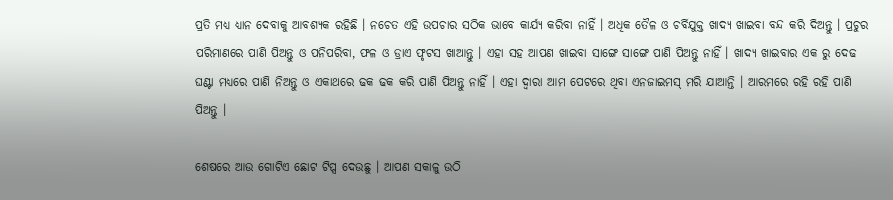ପ୍ରତି ମଧ୍ୟ ଧ୍ୟାନ ଦେବାକୁ ଆବଶ୍ୟକ ରହିଛି । ନଚେତ ଏହି ଉପଚାର ସଠିକ ଭାବେ କାର୍ଯ୍ୟ କରିବା ନାହିଁ । ଅଧିକ ତୈଳ ଓ ଚର୍ବିଯୁକ୍ତ ଖାଦ୍ଯ ଖାଇବା ବନ୍ଦ କରି ଦିଅନ୍ତୁ । ପ୍ରଚୁର ପରିମାଣରେ ପାଣି ପିଅନ୍ତୁ ଓ ପନିପରିବା, ଫଳ ଓ ଡ୍ରାଏ ଫୃଟସ ଖାଆନ୍ତୁ । ଏହା ସହ ଆପଣ ଖାଇବା ସାଙ୍ଗେ ସାଙ୍ଗେ ପାଣି ପିଅନ୍ତୁ ନାହିଁ । ଖାଦ୍ଯ ଖାଇବାର ଏକ ରୁ ଦେଢ ଘଣ୍ଟା ମଧ୍ୟରେ ପାଣି ନିଅନ୍ତୁ ଓ ଏକାଥରେ ଢକ ଢକ କରି ପାଣି ପିଅନ୍ତୁ ନାହିଁ । ଏହା ଦ୍ଵାରା ଆମ ପେଟରେ ଥିବା ଏନଜାଇମସ୍ ମରି ଯାଆନ୍ତି । ଆରମରେ ରହି ରହି ପାଣି ପିଅନ୍ତୁ ।

ଶେଷରେ ଆଉ ଗୋଟିଏ ଛୋଟ ଟିପ୍ସ ଦେଉଛୁ । ଆପଣ ସକାଳୁ ଉଠି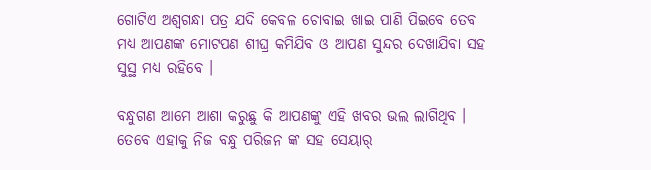ଗୋଟିଏ ଅଶ୍ଵଗନ୍ଧା ପତ୍ର ଯଦି କେବଳ ଚୋବାଇ ଖାଇ ପାଣି ପିଇବେ ତେବ ମଧ୍ୟ ଆପଣଙ୍କ ମୋଟପଣ ଶୀଘ୍ର କମିଯିବ ଓ ଆପଣ ସୁନ୍ଦର ଦେଖାଯିବା ସହ ସୁସ୍ଥ ମଧ୍ୟ ରହିବେ ।

ବନ୍ଧୁଗଣ ଆମେ ଆଶା କରୁଛୁ କି ଆପଣଙ୍କୁ ଏହି ଖବର ଭଲ ଲାଗିଥିବ । ତେବେ ଏହାକୁ ନିଜ ବନ୍ଧୁ ପରିଜନ ଙ୍କ ସହ ସେୟାର୍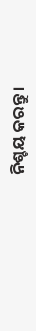ନିଶ୍ଚୟ କରନ୍ତୁ ।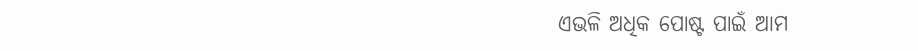ଏଭଳି ଅଧିକ ପୋଷ୍ଟ ପାଇଁ ଆମ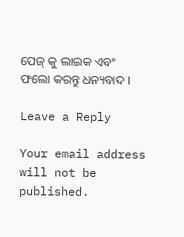ପେଜ୍ କୁ ଲାଇକ ଏବଂ ଫଲୋ କରନ୍ତୁ ଧନ୍ୟବାଦ ।

Leave a Reply

Your email address will not be published.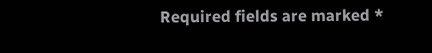Required fields are marked *